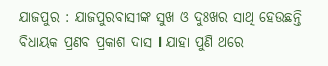ଯାଜପୁର : ଯାଜପୁରବାସୀଙ୍କ ସୁଖ ଓ ଦୁଃଖର ସାଥି ହେଉଛନ୍ତି ବିଧାୟକ ପ୍ରଣବ ପ୍ରକାଶ ଦାସ l ଯାହା ପୁଣି ଥରେ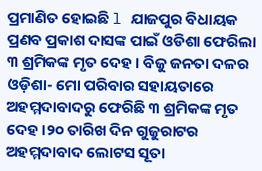ପ୍ରମାଣିତ ହୋଇଛି l ଯାଜପୁର ବିଧାୟକ ପ୍ରଣବ ପ୍ରକାଶ ଦାସଙ୍କ ପାଇଁ ଓଡିଶା ଫେରିଲା ୩ ଶ୍ରମିକଙ୍କ ମୃତ ଦେହ । ବିଜୁ ଜନତା ଦଳର ଓଡ଼ିଶା- ମୋ ପରିବାର ସହାୟତାରେ ଅହମ୍ମଦାବାଦରୁ ଫେରିଛି ୩ ଶ୍ରମିକଙ୍କ ମୃତ ଦେହ ।୨୦ ତାରିଖ ଦିନ ଗୁଜୁରାଟର ଅହମ୍ମଦାବାଦ ଲୋଟସ ସୂତା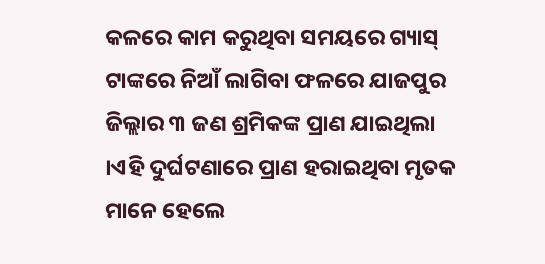କଳରେ କାମ କରୁଥିବା ସମୟରେ ଗ୍ୟାସ୍ ଟାଙ୍କରେ ନିଆଁ ଲାଗିବା ଫଳରେ ଯାଜପୁର ଜିଲ୍ଲାର ୩ ଜଣ ଶ୍ରମିକଙ୍କ ପ୍ରାଣ ଯାଇଥିଲା ।ଏହି ଦୁର୍ଘଟଣାରେ ପ୍ରାଣ ହରାଇଥିବା ମୃତକ ମାନେ ହେଲେ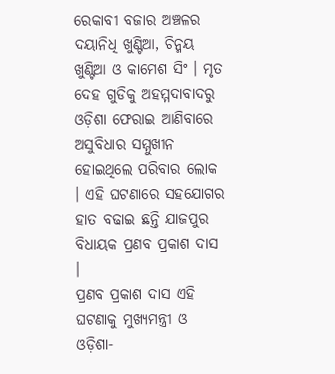ରେକାବୀ ବଜାର ଅଞ୍ଚଳର ଦୟାନିଧି ଖୁଣ୍ଟିଆ, ଚିନ୍ମୟ ଖୁଣ୍ଟିଆ ଓ କାମେଶ ସିଂ । ମୃତ ଦେହ ଗୁଡିକୁ ଅହମ୍ମଦାବାଦରୁ ଓଡ଼ିଶା ଫେରାଇ ଆଣିବାରେ ଅସୁବିଧାର ସମ୍ମୁଖୀନ ହୋଇଥିଲେ ପରିବାର ଲୋକ । ଏହି ଘଟଣାରେ ସହଯୋଗର ହାତ ବଢାଇ ଛନ୍ତି ଯାଜପୁର ବିଧାୟକ ପ୍ରଣବ ପ୍ରକାଶ ଦାସ ।
ପ୍ରଣବ ପ୍ରକାଶ ଦାସ ଏହି ଘଟଣାକୁ ମୁଖ୍ୟମନ୍ତ୍ରୀ ଓ ଓଡ଼ିଶା-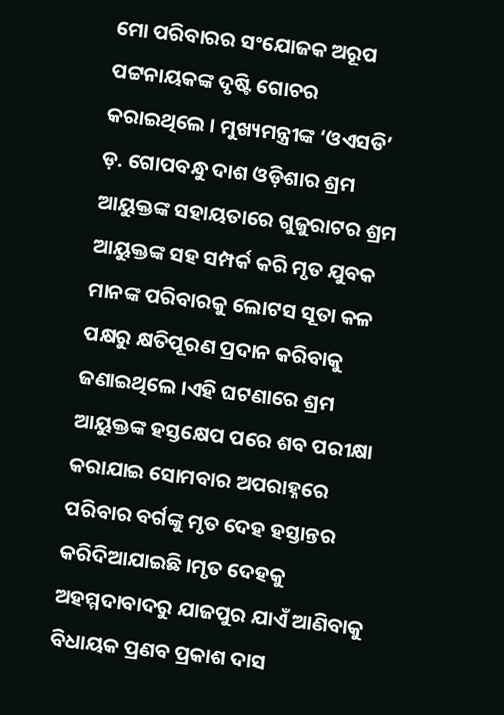ମୋ ପରିବାରର ସଂଯୋଜକ ଅରୂପ ପଟ୍ଟନାୟକଙ୍କ ଦୃଷ୍ଟି ଗୋଚର କରାଇଥିଲେ । ମୁଖ୍ୟମନ୍ତ୍ରୀଙ୍କ ‘ଓଏସଡି’ ଡ଼. ଗୋପବନ୍ଧୁ ଦାଶ ଓଡ଼ିଶାର ଶ୍ରମ ଆୟୁକ୍ତଙ୍କ ସହାୟତାରେ ଗୁଜୁରାଟର ଶ୍ରମ ଆୟୁକ୍ତଙ୍କ ସହ ସମ୍ପର୍କ କରି ମୃତ ଯୁବକ ମାନଙ୍କ ପରିବାରକୁ ଲୋଟସ ସୂତା କଳ ପକ୍ଷରୁ କ୍ଷତିପୂରଣ ପ୍ରଦାନ କରିବାକୁ ଜଣାଇଥିଲେ ।ଏହି ଘଟଣାରେ ଶ୍ରମ ଆୟୁକ୍ତଙ୍କ ହସ୍ତକ୍ଷେପ ପରେ ଶବ ପରୀକ୍ଷା କରାଯାଇ ସୋମବାର ଅପରାହ୍ନରେ ପରିବାର ବର୍ଗଙ୍କୁ ମୃତ ଦେହ ହସ୍ତାନ୍ତର କରିଦିଆଯାଇଛି ।ମୃତ ଦେହକୁ ଅହମ୍ମଦାବାଦରୁ ଯାଜପୁର ଯାଏଁ ଆଣିବାକୁ ବିଧାୟକ ପ୍ରଣବ ପ୍ରକାଶ ଦାସ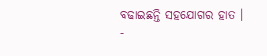ବଢାଇଛନ୍ତି ସହଯୋଗର ହାତ ।
-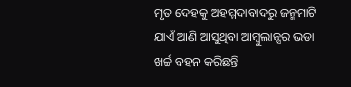ମୃତ ଦେହକୁ ଅହମ୍ମଦାବାଦରୁ ଜନ୍ମମାଟି ଯାଏଁ ଆଣି ଆସୁଥିବା ଆମ୍ବୁଲାନ୍ସର ଭଡା ଖର୍ଚ୍ଚ ବହନ କରିଛନ୍ତି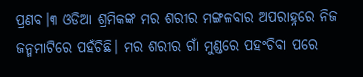ପ୍ରଣବ।୩ ଓଡିଆ ଶ୍ରମିକଙ୍କ ମର ଶରୀର ମଙ୍ଗଳବାର ଅପରାହ୍ନରେ ନିଜ ଜନ୍ମମାଟିରେ ପହଁଚିଛି। ମର ଶରୀର ଗାଁ ମୁଣ୍ଡରେ ପହଂଚିବା ପରେ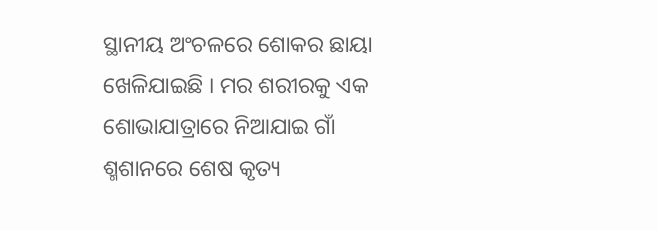ସ୍ଥାନୀୟ ଅଂଚଳରେ ଶୋକର ଛାୟା ଖେଳିଯାଇଛି । ମର ଶରୀରକୁ ଏକ ଶୋଭାଯାତ୍ରାରେ ନିଆଯାଇ ଗାଁ ଶ୍ମଶାନରେ ଶେଷ କୃତ୍ୟ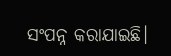ସଂପନ୍ନ କରାଯାଇଛି।